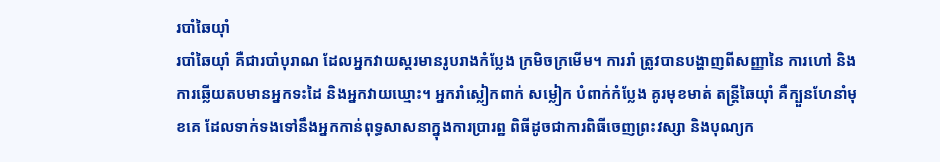របាំឆៃយ៉ាំ
របាំឆៃយ៉ាំ គឺជារបាំបុរាណ ដែលអ្នកវាយស្គរមានរូបរាងកំប្លែង ក្រមិចក្រមើម។ ការរាំ ត្រូវបានបង្ហាញពីសញ្ញានៃ ការហៅ និងការឆ្លើយតបមានអ្នកទះដៃ និងអ្នកវាយឃ្មោះ។ អ្នករាំស្លៀកពាក់ សម្លៀក បំពាក់កំប្លែង គូរមុខមាត់ តន្ត្រីឆៃយ៉ាំ គឺក្បួនហែនាំមុខគេ ដែលទាក់ទងទៅនឹងអ្នកកាន់ពុទ្ធសាសនាក្នុងការប្រារព្ឋ ពិធីដូចជាការពិធីចេញព្រះវស្សា និងបុណ្យក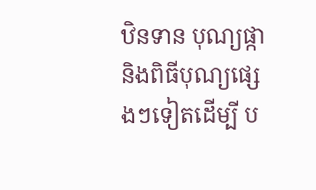ឋិនទាន បុណ្យផ្កា និងពិធីបុណ្យផ្សេងៗទៀតដើម្បី ប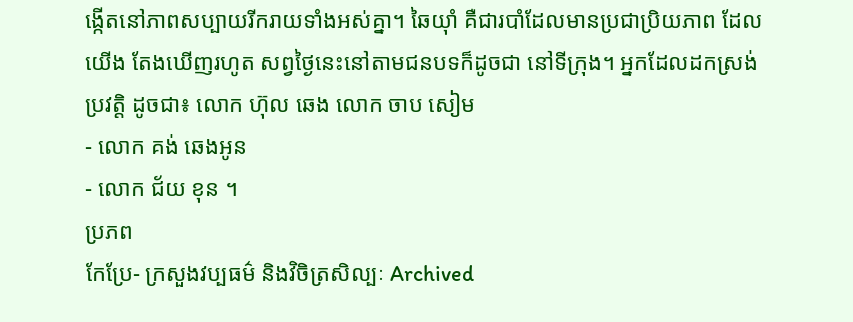ង្កើតនៅភាពសប្បាយរីករាយទាំងអស់គ្នា។ ឆៃយ៉ាំ គឺជារបាំដែលមានប្រជាប្រិយភាព ដែលយើង តែងឃើញរហូត សព្វថ្ងៃនេះនៅតាមជនបទក៏ដូចជា នៅទីក្រុង។ អ្នកដែលដកស្រង់ប្រវត្តិ ដូចជា៖ លោក ហ៊ុល ឆេង លោក ចាប សៀម
- លោក គង់ ឆេងអូន
- លោក ជ័យ ខុន ។
ប្រភព
កែប្រែ- ក្រសួងវប្បធម៌ និងវិចិត្រសិល្បៈ Archived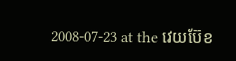2008-07-23 at the វេយប៊ែខ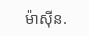ម៉ាស៊ីន.